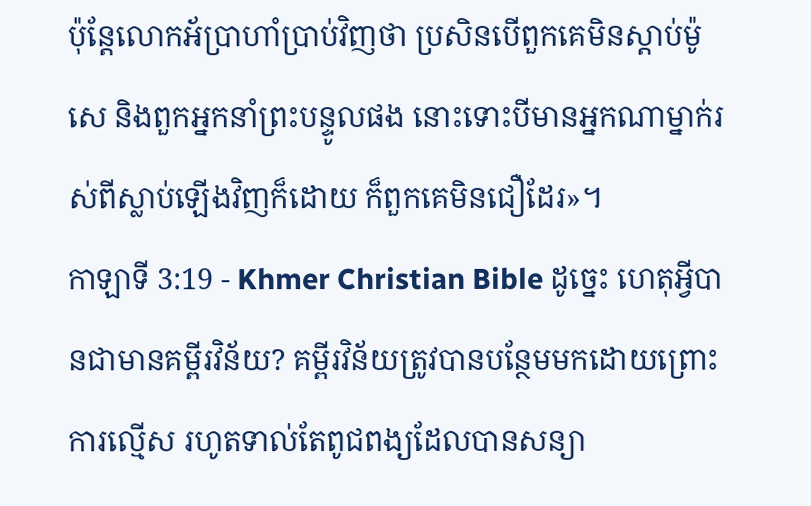ប៉ុន្ដែលោកអ័ប្រាហាំប្រាប់វិញថា ប្រសិនបើពួកគេមិនស្ដាប់ម៉ូសេ និងពួកអ្នកនាំព្រះបន្ទូលផង នោះទោះបីមានអ្នកណាម្នាក់រស់ពីស្លាប់ឡើងវិញក៏ដោយ ក៏ពួកគេមិនជឿដែរ»។
កាឡាទី 3:19 - Khmer Christian Bible ដូច្នេះ ហេតុអ្វីបានជាមានគម្ពីរវិន័យ? គម្ពីរវិន័យត្រូវបានបន្ថែមមកដោយព្រោះការល្មើស រហូតទាល់តែពូជពង្យដែលបានសន្យា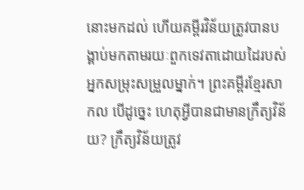នោះមកដល់ ហើយគម្ពីរវិន័យត្រូវបានបង្គាប់មកតាមរយៈពួកទេវតាដោយដៃរបស់អ្នកសម្រុះសម្រួលម្នាក់។ ព្រះគម្ពីរខ្មែរសាកល បើដូច្នេះ ហេតុអ្វីបានជាមានក្រឹត្យវិន័យ? ក្រឹត្យវិន័យត្រូវ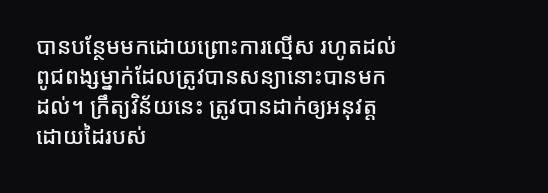បានបន្ថែមមកដោយព្រោះការល្មើស រហូតដល់ពូជពង្សម្នាក់ដែលត្រូវបានសន្យានោះបានមកដល់។ ក្រឹត្យវិន័យនេះ ត្រូវបានដាក់ឲ្យអនុវត្តដោយដៃរបស់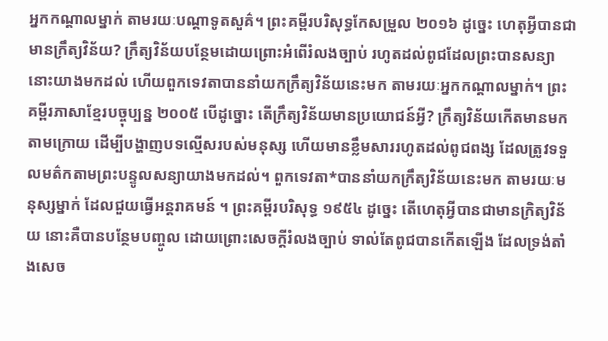អ្នកកណ្ដាលម្នាក់ តាមរយៈបណ្ដាទូតសួគ៌។ ព្រះគម្ពីរបរិសុទ្ធកែសម្រួល ២០១៦ ដូច្នេះ ហេតុអ្វីបានជាមានក្រឹត្យវិន័យ? ក្រឹត្យវិន័យបន្ថែមដោយព្រោះអំពើរំលងច្បាប់ រហូតដល់ពូជដែលព្រះបានសន្យានោះយាងមកដល់ ហើយពួកទេវតាបាននាំយកក្រឹត្យវិន័យនេះមក តាមរយៈអ្នកកណ្ដាលម្នាក់។ ព្រះគម្ពីរភាសាខ្មែរបច្ចុប្បន្ន ២០០៥ បើដូច្នោះ តើក្រឹត្យវិន័យមានប្រយោជន៍អ្វី? ក្រឹត្យវិន័យកើតមានមកតាមក្រោយ ដើម្បីបង្ហាញបទល្មើសរបស់មនុស្ស ហើយមានខ្លឹមសាររហូតដល់ពូជពង្ស ដែលត្រូវទទួលមត៌កតាមព្រះបន្ទូលសន្យាយាងមកដល់។ ពួកទេវតា*បាននាំយកក្រឹត្យវិន័យនេះមក តាមរយៈមនុស្សម្នាក់ ដែលជួយធ្វើអន្តរាគមន៍ ។ ព្រះគម្ពីរបរិសុទ្ធ ១៩៥៤ ដូច្នេះ តើហេតុអ្វីបានជាមានក្រិត្យវិន័យ នោះគឺបានបន្ថែមបញ្ចូល ដោយព្រោះសេចក្ដីរំលងច្បាប់ ទាល់តែពូជបានកើតឡើង ដែលទ្រង់តាំងសេច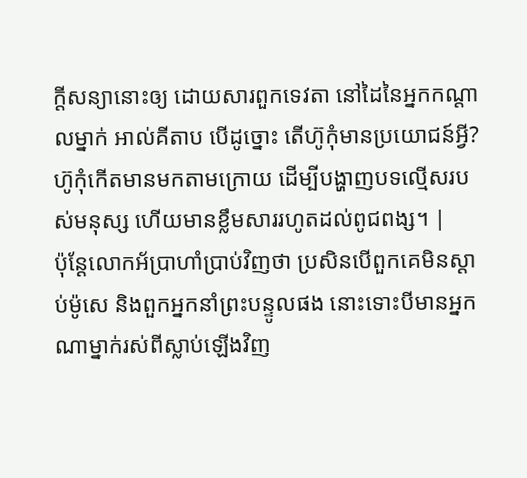ក្ដីសន្យានោះឲ្យ ដោយសារពួកទេវតា នៅដៃនៃអ្នកកណ្តាលម្នាក់ អាល់គីតាប បើដូច្នោះ តើហ៊ូកុំមានប្រយោជន៍អ្វី? ហ៊ូកុំកើតមានមកតាមក្រោយ ដើម្បីបង្ហាញបទល្មើសរបស់មនុស្ស ហើយមានខ្លឹមសាររហូតដល់ពូជពង្ស។ |
ប៉ុន្ដែលោកអ័ប្រាហាំប្រាប់វិញថា ប្រសិនបើពួកគេមិនស្ដាប់ម៉ូសេ និងពួកអ្នកនាំព្រះបន្ទូលផង នោះទោះបីមានអ្នកណាម្នាក់រស់ពីស្លាប់ឡើងវិញ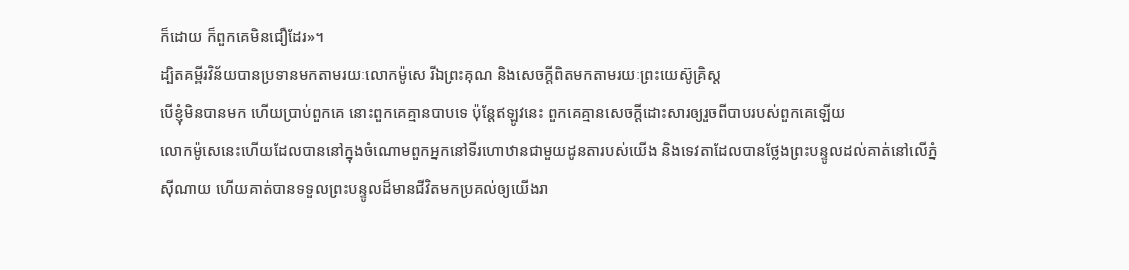ក៏ដោយ ក៏ពួកគេមិនជឿដែរ»។
ដ្បិតគម្ពីរវិន័យបានប្រទានមកតាមរយៈលោកម៉ូសេ រីឯព្រះគុណ និងសេចក្ដីពិតមកតាមរយៈព្រះយេស៊ូគ្រិស្ដ
បើខ្ញុំមិនបានមក ហើយប្រាប់ពួកគេ នោះពួកគេគ្មានបាបទេ ប៉ុន្ដែឥឡូវនេះ ពួកគេគ្មានសេចក្ដីដោះសារឲ្យរួចពីបាបរបស់ពួកគេឡើយ
លោកម៉ូសេនេះហើយដែលបាននៅក្នុងចំណោមពួកអ្នកនៅទីរហោឋានជាមួយដូនតារបស់យើង និងទេវតាដែលបានថ្លែងព្រះបន្ទូលដល់គាត់នៅលើភ្នំស៊ីណាយ ហើយគាត់បានទទួលព្រះបន្ទូលដ៏មានជីវិតមកប្រគល់ឲ្យយើងរា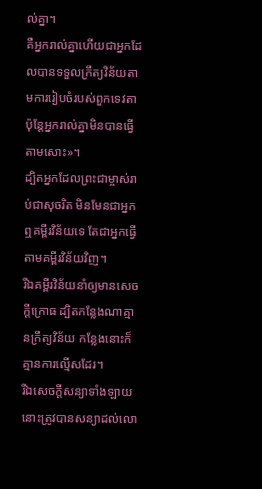ល់គ្នា។
គឺអ្នករាល់គ្នាហើយជាអ្នកដែលបានទទួលក្រឹត្យវិន័យតាមការរៀបចំរបស់ពួកទេវតា ប៉ុន្ដែអ្នករាល់គ្នាមិនបានធ្វើតាមសោះ»។
ដ្បិតអ្នកដែលព្រះជាម្ចាស់រាប់ជាសុចរិត មិនមែនជាអ្នកឮគម្ពីរវិន័យទេ តែជាអ្នកធ្វើតាមគម្ពីរវិន័យវិញ។
រីឯគម្ពីរវិន័យនាំឲ្យមានសេចក្ដីក្រោធ ដ្បិតកន្លែងណាគ្មានក្រឹត្យវិន័យ កន្លែងនោះក៏គ្មានការល្មើសដែរ។
រីឯសេចក្ដីសន្យាទាំងឡាយនោះត្រូវបានសន្យាដល់លោ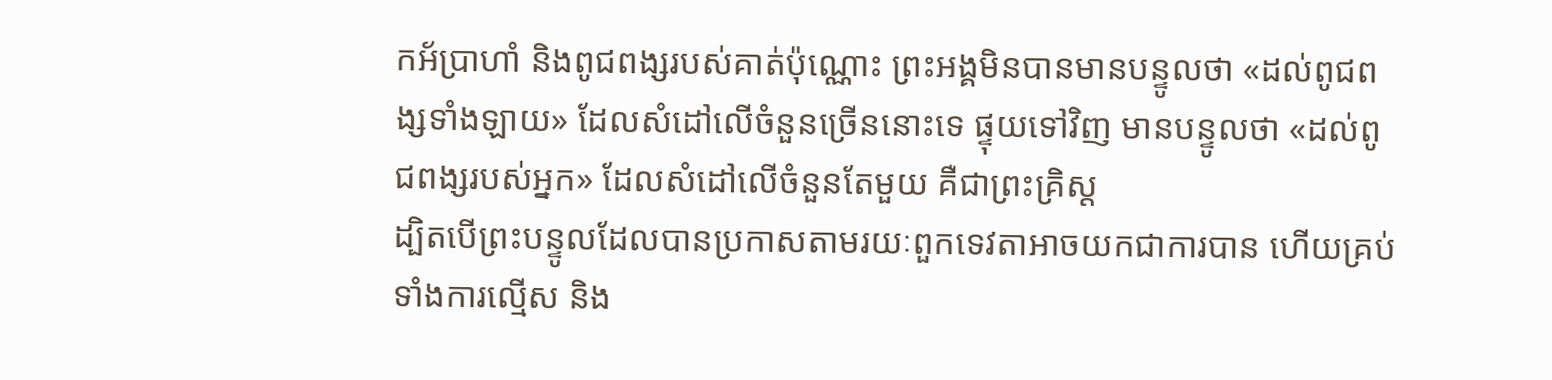កអ័ប្រាហាំ និងពូជពង្សរបស់គាត់ប៉ុណ្ណោះ ព្រះអង្គមិនបានមានបន្ទូលថា «ដល់ពូជពង្សទាំងឡាយ» ដែលសំដៅលើចំនួនច្រើននោះទេ ផ្ទុយទៅវិញ មានបន្ទូលថា «ដល់ពូជពង្សរបស់អ្នក» ដែលសំដៅលើចំនួនតែមួយ គឺជាព្រះគ្រិស្ដ
ដ្បិតបើព្រះបន្ទូលដែលបានប្រកាសតាមរយៈពួកទេវតាអាចយកជាការបាន ហើយគ្រប់ទាំងការល្មើស និង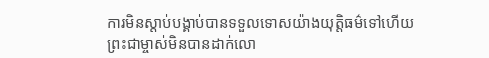ការមិនស្ដាប់បង្គាប់បានទទួលទោសយ៉ាងយុត្តិធម៌ទៅហើយ
ព្រះជាម្ចាស់មិនបានដាក់លោ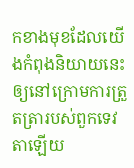កខាងមុខដែលយើងកំពុងនិយាយនេះឲ្យនៅក្រោមការត្រួតត្រារបស់ពួកទេវតាឡើយ